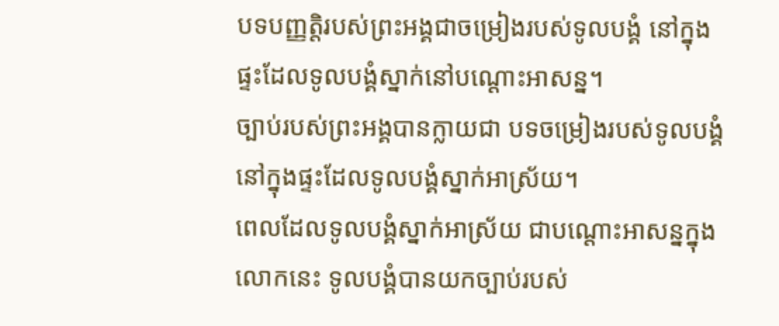បទបញ្ញត្តិរបស់ព្រះអង្គជាចម្រៀងរបស់ទូលបង្គំ នៅក្នុងផ្ទះដែលទូលបង្គំស្នាក់នៅបណ្ដោះអាសន្ន។
ច្បាប់របស់ព្រះអង្គបានក្លាយជា បទចម្រៀងរបស់ទូលបង្គំ នៅក្នុងផ្ទះដែលទូលបង្គំស្នាក់អាស្រ័យ។
ពេលដែលទូលបង្គំស្នាក់អាស្រ័យ ជាបណ្តោះអាសន្នក្នុងលោកនេះ ទូលបង្គំបានយកច្បាប់របស់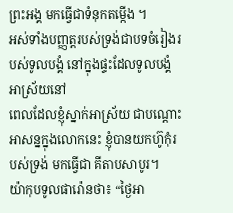ព្រះអង្គ មកធ្វើជាទំនុកតម្កើង ។
អស់ទាំងបញ្ញត្តរបស់ទ្រង់ជាបទចំរៀងរបស់ទូលបង្គំ នៅក្នុងផ្ទះដែលទូលបង្គំអាស្រ័យនៅ
ពេលដែលខ្ញុំស្នាក់អាស្រ័យ ជាបណ្តោះអាសន្នក្នុងលោកនេះ ខ្ញុំបានយកហ៊ូកុំរបស់ទ្រង់ មកធ្វើជា គីតាបសាបូរ។
យ៉ាកុបទូលផារ៉ោនថា៖ “ថ្ងៃអា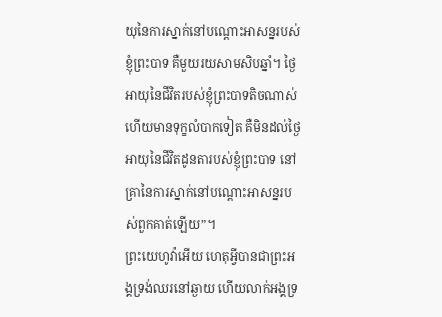យុនៃការស្នាក់នៅបណ្ដោះអាសន្នរបស់ខ្ញុំព្រះបាទ គឺមួយរយសាមសិបឆ្នាំ។ ថ្ងៃអាយុនៃជីវិតរបស់ខ្ញុំព្រះបាទតិចណាស់ ហើយមានទុក្ខលំបាកទៀត គឺមិនដល់ថ្ងៃអាយុនៃជីវិតដូនតារបស់ខ្ញុំព្រះបាទ នៅគ្រានៃការស្នាក់នៅបណ្ដោះអាសន្នរបស់ពួកគាត់ឡើយ”។
ព្រះយេហូវ៉ាអើយ ហេតុអ្វីបានជាព្រះអង្គទ្រង់ឈរនៅឆ្ងាយ ហើយលាក់អង្គទ្រ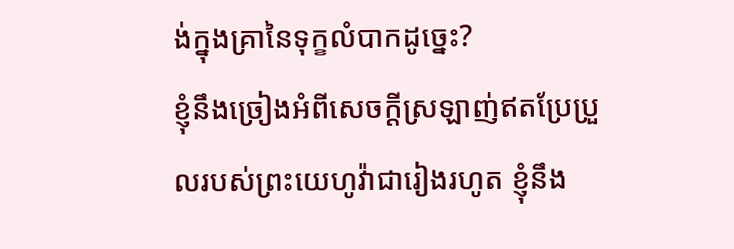ង់ក្នុងគ្រានៃទុក្ខលំបាកដូច្នេះ?
ខ្ញុំនឹងច្រៀងអំពីសេចក្ដីស្រឡាញ់ឥតប្រែប្រួលរបស់ព្រះយេហូវ៉ាជារៀងរហូត ខ្ញុំនឹង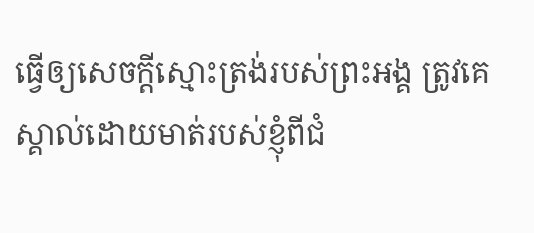ធ្វើឲ្យសេចក្ដីស្មោះត្រង់របស់ព្រះអង្គ ត្រូវគេស្គាល់ដោយមាត់របស់ខ្ញុំពីជំ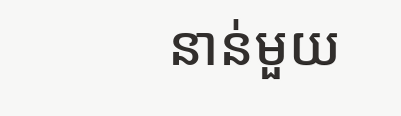នាន់មួយ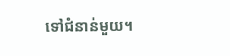ទៅជំនាន់មួយ។